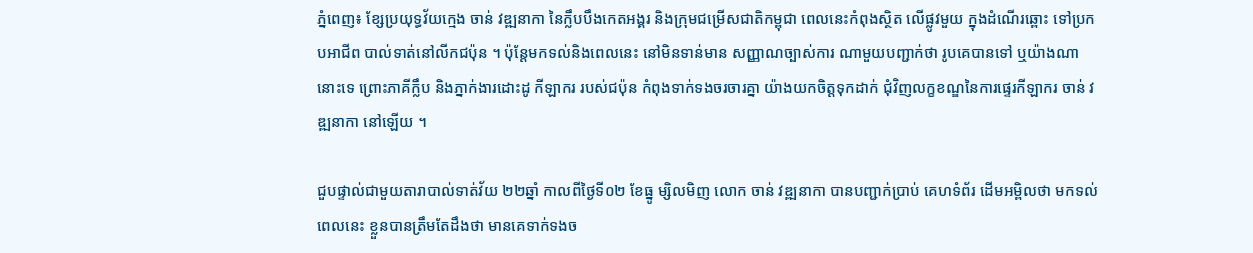ភ្នំពេញ៖ ខ្សែប្រយុទ្ធវ័យក្មេង ចាន់ វឌ្ឍនាកា នៃក្លឹបបឹងកេតអង្គរ និងក្រុមជម្រើសជាតិកម្ពុជា ពេលនេះកំពុងស្ថិត លើផ្លូវមួយ ក្នុងដំណើរឆ្ពោះ ទៅប្រកបអាជីព បាល់ទាត់នៅលីកជប៉ុន ។ ប៉ុន្ដែមកទល់និងពេលនេះ នៅមិនទាន់មាន សញ្ញាណច្បាស់ការ ណាមួយបញ្ជាក់ថា រូបគេបានទៅ ឬយ៉ាងណានោះទេ ព្រោះភាគីក្លឹប និងភ្នាក់ងារដោះដូ កីឡាករ របស់ជប៉ុន កំពុងទាក់ទងចរចារគ្នា យ៉ាងយកចិត្តទុកដាក់ ជុំវិញលក្ខខណ្ឌនៃការផ្ទេរកីឡាករ ចាន់ វឌ្ឍនាកា នៅឡើយ ។

ជួបផ្ទាល់ជាមួយតារាបាល់ទាត់វ័យ ២២ឆ្នាំ កាលពីថ្ងៃទី០២ ខែធ្នូ ម្សិលមិញ លោក ចាន់ វឌ្ឍនាកា បានបញ្ជាក់ប្រាប់ គេហទំព័រ ដើមអម្ពិលថា មកទល់ពេលនេះ ខ្លួនបានត្រឹមតែដឹងថា មានគេទាក់ទងច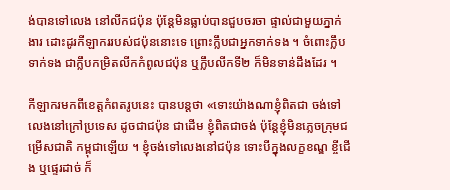ង់បានទៅលេង នៅលីកជប៉ុន ប៉ុន្ដែមិនធ្លាប់បានជួបចរចា ផ្ទាល់ជាមួយភ្នាក់ងារ ដោះដូរកីឡាកររបស់ជប៉ុននោះទេ ព្រោះក្លឹបជាអ្នកទាក់ទង ។ ចំពោះក្លឹបទាក់ទង ជាក្លឹបកម្រិតលីកកំពូលជប៉ុន ឬក្លឹបលីកទី២ ក៏មិនទាន់ដឹងដែរ ។

កីឡាករមកពីខេត្តកំពតរូបនេះ បានបន្ដថា «ទោះយ៉ាងណាខ្ញុំពិតជា ចង់ទៅលេងនៅក្រៅប្រទេស ដូចជាជប៉ុន ជាដើម ខ្ញុំពិតជាចង់ ប៉ុន្ដែខ្ញុំមិនភ្លេចក្រុមជម្រើសជាតិ កម្ពុជាឡើយ ។ ខ្ញុំចង់ទៅលេងនៅជប៉ុន ទោះបីក្នុងលក្ខខណ្ឌ ខ្ចីជើង ឬផ្ទេរដាច់ ក៏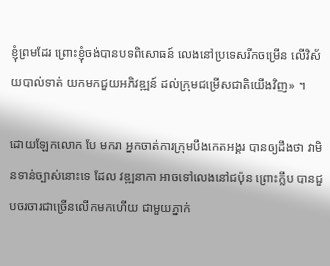ខ្ញុំព្រមដែរ ព្រោះខ្ញុំចង់បានបទពិសោធន៍ លេងនៅប្រទេសរីកចម្រើន លើវិស័យបាល់ទាត់ យកមកជួយអភិវឌ្ឍន៍ ដល់ក្រុមជម្រើសជាតិយើងវិញ» ។

ដោយឡែកលោក បែ មករា អ្នកចាត់ការក្រុមបឹងកេតអង្គរ បានឲ្យដឹងថា វាមិនទាន់ច្បាស់នោះទេ ដែល វឌ្ឍនាកា អាចទៅលេងនៅជប៉ុន ព្រោះក្លឹប បានជួបចរចារជាច្រើនលើកមកហើយ ជាមួយភ្នាក់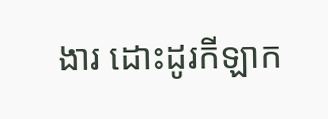ងារ ដោះដូរកីឡាក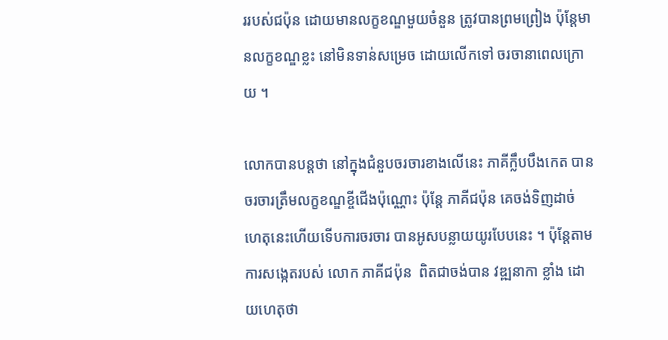ររបស់ជប៉ុន ដោយមានលក្ខខណ្ឌមួយចំនួន ត្រូវបានព្រមព្រៀង ប៉ុន្ដែមានលក្ខខណ្ឌខ្លះ នៅមិនទាន់សម្រេច ដោយលើកទៅ ចរចានាពេលក្រោយ ។

លោកបានបន្ដថា នៅក្នុងជំនួបចរចារខាងលើនេះ ភាគីក្លឹបបឹងកេត បានចរចារត្រឹមលក្ខខណ្ឌខ្ចីជើងប៉ុណ្ណោះ ប៉ុន្ដែ ភាគីជប៉ុន គេចង់ទិញដាច់ ហេតុនេះហើយទើបការចរចារ បានអូសបន្លាយយូរបែបនេះ ។ ប៉ុន្ដែតាមការសង្កេតរបស់ លោក ភាគីជប៉ុន  ពិតជាចង់បាន វឌ្ឍនាកា ខ្លាំង ដោយហេតុថា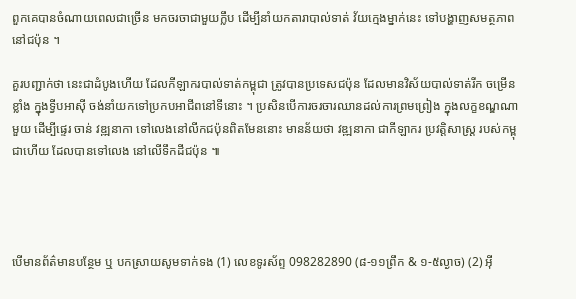ពួកគេបានចំណាយពេលជាច្រើន មកចរចាជាមួយក្លឹប ដើម្បីនាំយកតារាបាល់ទាត់ វ័យក្មេងម្នាក់នេះ ទៅបង្ហាញសមត្ថភាពនៅជប៉ុន ។

គួរបញ្ជាក់ថា នេះជាដំបូងហើយ ដែលកីឡាករបាល់ទាត់កម្ពុជា ត្រូវបានប្រទេសជប៉ុន ដែលមានវិស័យបាល់ទាត់រីក ចម្រើនខ្លាំង ក្នុងទ្វីបអាស៊ី ចង់នាំយកទៅប្រកបអាជីពនៅទីនោះ ។ ប្រសិនបើការចរចារឈានដល់ការព្រមព្រៀង ក្នុងលក្ខខណ្ឌណាមួយ ដើម្បីផ្ទេរ ចាន់ វឌ្ឍនាកា ទៅលេងនៅលីកជប៉ុនពិតមែននោះ មានន័យថា វឌ្ឍនាកា ជាកីឡាករ ប្រវត្តិសាស្ដ្រ របស់កម្ពុជាហើយ ដែលបានទៅលេង នៅលើទឹកដីជប៉ុន ៕




បើមានព័ត៌មានបន្ថែម ឬ បកស្រាយសូមទាក់ទង (1) លេខទូរស័ព្ទ 098282890 (៨-១១ព្រឹក & ១-៥ល្ងាច) (2) អ៊ី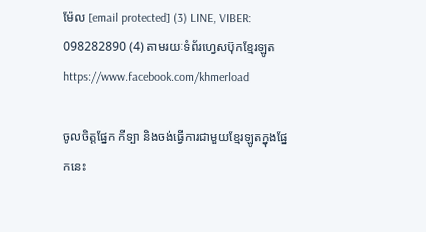ម៉ែល [email protected] (3) LINE, VIBER: 098282890 (4) តាមរយៈទំព័រហ្វេសប៊ុកខ្មែរឡូត https://www.facebook.com/khmerload

ចូលចិត្តផ្នែក កីទ្បា និងចង់ធ្វើការជាមួយខ្មែរឡូតក្នុងផ្នែកនេះ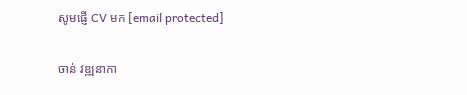សូមផ្ញើ CV មក [email protected]

ចាន់ វឌ្ឍនាកា